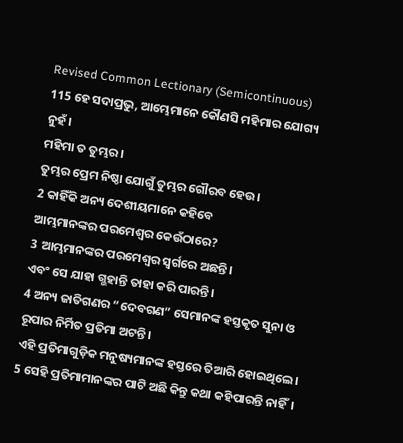Revised Common Lectionary (Semicontinuous)
115 ହେ ସଦାପ୍ରଭୁ, ଆମ୍ଭେମାନେ କୌଣସି ମହିମାର ଯୋଗ୍ୟ ନୁହଁ।
ମହିମା ତ ତୁମ୍ଭର।
ତୁମ୍ଭର ପ୍ରେମ ନିଷ୍ଠା ଯୋଗୁଁ ତୁମ୍ଭର ଗୌରବ ହେଉ।
2 କାହିଁକି ଅନ୍ୟ ଦେଶୀୟମାନେ କହିବେ
ଆମ୍ଭମାନଙ୍କର ପରମେଶ୍ୱର କେଉଁଠାରେ?
3 ଆମ୍ଭମାନଙ୍କର ପରମେଶ୍ୱର ସ୍ୱର୍ଗରେ ଅଛନ୍ତି।
ଏବଂ ସେ ଯାହା ଗ୍ଭହାନ୍ତି ତାହା କରି ପାରନ୍ତି।
4 ଅନ୍ୟ ଜାତିଗଣର “ଦେବଗଣ” ସେମାନଙ୍କ ହସ୍ତକୃତ ସୁନା ଓ ରୂପାର ନିର୍ମିତ ପ୍ରତିମା ଅଟନ୍ତି।
ଏହି ପ୍ରତିମାଗୁଡ଼ିକ ମନୁଷ୍ୟମାନଙ୍କ ହସ୍ତରେ ତିଆରି ହୋଇଥିଲେ।
5 ସେହି ପ୍ରତିମାମାନଙ୍କର ପାଟି ଅଛି କିନ୍ତୁ କଥା କହିପାରନ୍ତି ନାହିଁ।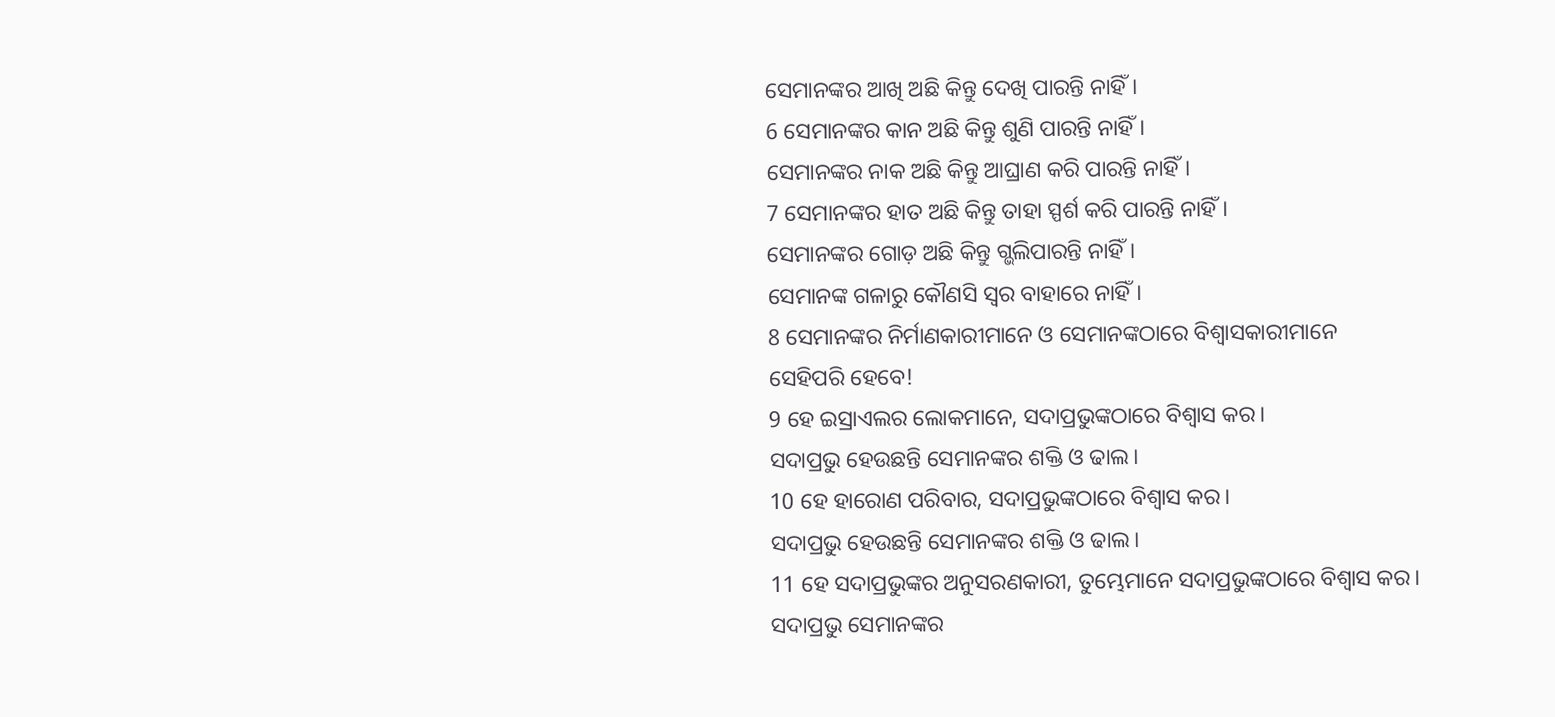ସେମାନଙ୍କର ଆଖି ଅଛି କିନ୍ତୁ ଦେଖି ପାରନ୍ତି ନାହିଁ।
6 ସେମାନଙ୍କର କାନ ଅଛି କିନ୍ତୁ ଶୁଣି ପାରନ୍ତି ନାହିଁ।
ସେମାନଙ୍କର ନାକ ଅଛି କିନ୍ତୁ ଆଘ୍ରାଣ କରି ପାରନ୍ତି ନାହିଁ।
7 ସେମାନଙ୍କର ହାତ ଅଛି କିନ୍ତୁ ତାହା ସ୍ପର୍ଶ କରି ପାରନ୍ତି ନାହିଁ।
ସେମାନଙ୍କର ଗୋଡ଼ ଅଛି କିନ୍ତୁ ଗ୍ଭଲିପାରନ୍ତି ନାହିଁ।
ସେମାନଙ୍କ ଗଳାରୁ କୌଣସି ସ୍ୱର ବାହାରେ ନାହିଁ।
8 ସେମାନଙ୍କର ନିର୍ମାଣକାରୀମାନେ ଓ ସେମାନଙ୍କଠାରେ ବିଶ୍ୱାସକାରୀମାନେ
ସେହିପରି ହେବେ!
9 ହେ ଇସ୍ରାଏଲର ଲୋକମାନେ, ସଦାପ୍ରଭୁଙ୍କଠାରେ ବିଶ୍ୱାସ କର।
ସଦାପ୍ରଭୁ ହେଉଛନ୍ତି ସେମାନଙ୍କର ଶକ୍ତି ଓ ଢାଲ।
10 ହେ ହାରୋଣ ପରିବାର, ସଦାପ୍ରଭୁଙ୍କଠାରେ ବିଶ୍ୱାସ କର।
ସଦାପ୍ରଭୁ ହେଉଛନ୍ତି ସେମାନଙ୍କର ଶକ୍ତି ଓ ଢାଲ।
11 ହେ ସଦାପ୍ରଭୁଙ୍କର ଅନୁସରଣକାରୀ, ତୁମ୍ଭେମାନେ ସଦାପ୍ରଭୁଙ୍କଠାରେ ବିଶ୍ୱାସ କର।
ସଦାପ୍ରଭୁ ସେମାନଙ୍କର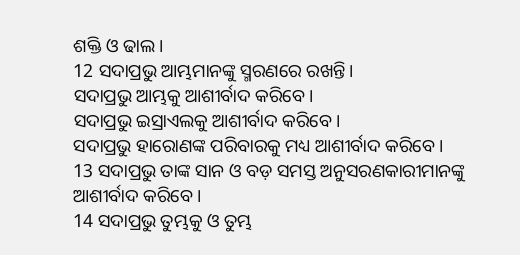ଶକ୍ତି ଓ ଢାଲ।
12 ସଦାପ୍ରଭୁ ଆମ୍ଭମାନଙ୍କୁ ସ୍ମରଣରେ ରଖନ୍ତି।
ସଦାପ୍ରଭୁ ଆମ୍ଭକୁ ଆଶୀର୍ବାଦ କରିବେ।
ସଦାପ୍ରଭୁ ଇସ୍ରାଏଲକୁ ଆଶୀର୍ବାଦ କରିବେ।
ସଦାପ୍ରଭୁ ହାରୋଣଙ୍କ ପରିବାରକୁ ମଧ୍ୟ ଆଶୀର୍ବାଦ କରିବେ।
13 ସଦାପ୍ରଭୁ ତାଙ୍କ ସାନ ଓ ବଡ଼ ସମସ୍ତ ଅନୁସରଣକାରୀମାନଙ୍କୁ
ଆଶୀର୍ବାଦ କରିବେ।
14 ସଦାପ୍ରଭୁ ତୁମ୍ଭକୁ ଓ ତୁମ୍ଭ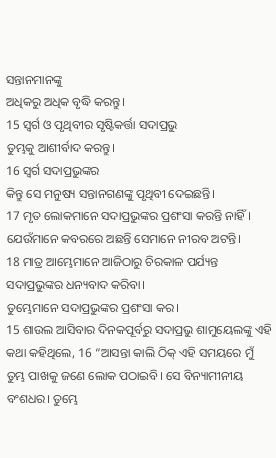ସନ୍ତାନମାନଙ୍କୁ
ଅଧିକରୁ ଅଧିକ ବୃଦ୍ଧି କରନ୍ତୁ।
15 ସ୍ୱର୍ଗ ଓ ପୃଥିବୀର ସୃଷ୍ଟିକର୍ତ୍ତା ସଦାପ୍ରଭୁ
ତୁମ୍ଭକୁ ଆଶୀର୍ବାଦ କରନ୍ତୁ।
16 ସ୍ୱର୍ଗ ସଦାପ୍ରଭୁଙ୍କର
କିନ୍ତୁ ସେ ମନୁଷ୍ୟ ସନ୍ତାନଗଣଙ୍କୁ ପୃଥିବୀ ଦେଇଛନ୍ତି।
17 ମୃତ ଲୋକମାନେ ସଦାପ୍ରଭୁଙ୍କର ପ୍ରଶଂସା କରନ୍ତି ନାହିଁ।
ଯେଉଁମାନେ କବରରେ ଅଛନ୍ତି ସେମାନେ ନୀରବ ଅଟନ୍ତି।
18 ମାତ୍ର ଆମ୍ଭେମାନେ ଆଜିଠାରୁ ଚିରକାଳ ପର୍ଯ୍ୟନ୍ତ
ସଦାପ୍ରଭୁଙ୍କର ଧନ୍ୟବାଦ କରିବା।
ତୁମ୍ଭେମାନେ ସଦାପ୍ରଭୁଙ୍କର ପ୍ରଶଂସା କର।
15 ଶାଉଲ ଆସିବାର ଦିନକପୂର୍ବରୁ ସଦାପ୍ରଭୁ ଶାମୁୟେଲଙ୍କୁ ଏହି କଥା କହିଥିଲେ, 16 “ଆସନ୍ତା କାଲି ଠିକ୍ ଏହି ସମୟରେ ମୁଁ ତୁମ୍ଭ ପାଖକୁ ଜଣେ ଲୋକ ପଠାଇବି। ସେ ବିନ୍ୟାମୀନୀୟ ବଂଶଧର। ତୁମ୍ଭେ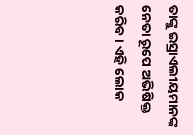ତାଙ୍କୁ ଇସ୍ରାଏଲୀୟମାନଙ୍କ ନେତା ରୂପେ ଅଭିଷିକ୍ତ କରିବ। ଏହି ଲୋକ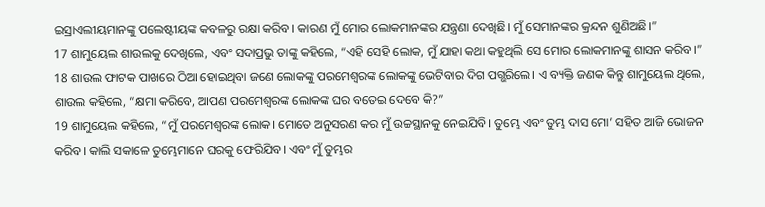ଇସ୍ରାଏଲୀୟମାନଙ୍କୁ ପଲେଷ୍ଟୀୟଙ୍କ କବଳରୁ ରକ୍ଷା କରିବ। କାରଣ ମୁଁ ମୋର ଲୋକମାନଙ୍କର ଯନ୍ତ୍ରଣା ଦେଖିଛି। ମୁଁ ସେମାନଙ୍କର କ୍ରନ୍ଦନ ଶୁଣିଅଛି।”
17 ଶାମୁୟେଲ ଶାଉଲକୁ ଦେଖିଲେ, ଏବଂ ସଦାପ୍ରଭୁ ତାଙ୍କୁ କହିଲେ, “ଏହି ସେହି ଲୋକ, ମୁଁ ଯାହା କଥା କହୁଥିଲି ସେ ମୋର ଲୋକମାନଙ୍କୁ ଶାସନ କରିବ।”
18 ଶାଉଲ ଫାଟକ ପାଖରେ ଠିଆ ହୋଇଥିବା ଜଣେ ଲୋକଙ୍କୁ ପରମେଶ୍ୱରଙ୍କ ଲୋକଙ୍କୁ ଭେଟିବାର ଦିଗ ପଗ୍ଭରିଲେ। ଏ ବ୍ୟକ୍ତି ଜଣକ କିନ୍ତୁ ଶାମୁୟେଲ ଥିଲେ, ଶାଉଲ କହିଲେ, “କ୍ଷମା କରିବେ, ଆପଣ ପରମେଶ୍ୱରଙ୍କ ଲୋକଙ୍କ ଘର ବତେଇ ଦେବେ କି?”
19 ଶାମୁୟେଲ କହିଲେ, “ମୁଁ ପରମେଶ୍ୱରଙ୍କ ଲୋକ। ମୋତେ ଅନୁସରଣ କର ମୁଁ ଉଚ୍ଚସ୍ଥାନକୁ ନେଇଯିବି। ତୁମ୍ଭେ ଏବଂ ତୁମ୍ଭ ଦାସ ମୋ’ ସହିତ ଆଜି ଭୋଜନ କରିବ। କାଲି ସକାଳେ ତୁମ୍ଭେମାନେ ଘରକୁ ଫେରିଯିବ। ଏବଂ ମୁଁ ତୁମ୍ଭର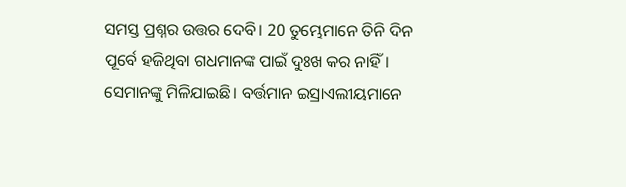ସମସ୍ତ ପ୍ରଶ୍ନର ଉତ୍ତର ଦେବି। 20 ତୁମ୍ଭେମାନେ ତିନି ଦିନ ପୂର୍ବେ ହଜିଥିବା ଗଧମାନଙ୍କ ପାଇଁ ଦୁଃଖ କର ନାହିଁ। ସେମାନଙ୍କୁ ମିଳିଯାଇଛି। ବର୍ତ୍ତମାନ ଇସ୍ରାଏଲୀୟମାନେ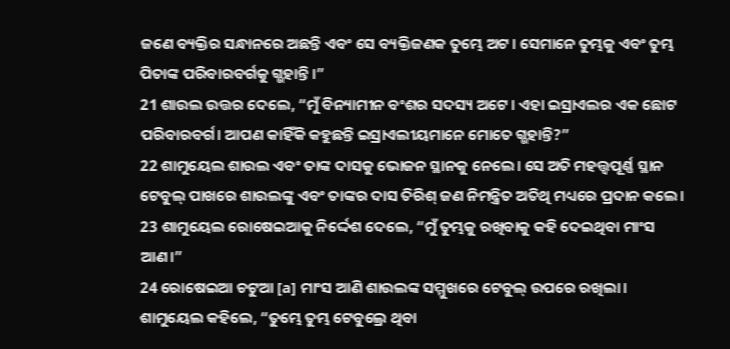ଜଣେ ବ୍ୟକ୍ତିର ସନ୍ଧାନରେ ଅଛନ୍ତି ଏବଂ ସେ ବ୍ୟକ୍ତିଜଣକ ତୁମ୍ଭେ ଅଟ। ସେମାନେ ତୁମ୍ଭକୁ ଏବଂ ତୁମ୍ଭ ପିତାଙ୍କ ପରିବାରବର୍ଗକୁ ଗ୍ଭହାନ୍ତି।”
21 ଶାଉଲ ଉତ୍ତର ଦେଲେ, “ମୁଁ ବିନ୍ୟାମୀନ ବଂଶର ସଦସ୍ୟ ଅଟେ। ଏହା ଇସ୍ରାଏଲର ଏକ ଛୋଟ ପରିବାରବର୍ଗ। ଆପଣ କାହିଁକି କହୁଛନ୍ତି ଇସ୍ରାଏଲୀୟମାନେ ମୋତେ ଗ୍ଭହାନ୍ତି?”
22 ଶାମୁୟେଲ ଶାଉଲ ଏବଂ ତାଙ୍କ ଦାସକୁ ଭୋଜନ ସ୍ଥାନକୁ ନେଲେ। ସେ ଅତି ମହତ୍ତ୍ୱପୂର୍ଣ୍ଣ ସ୍ଥାନ ଟେବୁଲ୍ ପାଖରେ ଶାଉଲଙ୍କୁ ଏବଂ ତାଙ୍କର ଦାସ ତିରିଶ୍ ଜଣ ନିମନ୍ତ୍ରିତ ଅତିଥି ମଧ୍ୟରେ ପ୍ରଦାନ କଲେ। 23 ଶାମୁୟେଲ ରୋଷେଇଆକୁ ନିର୍ଦ୍ଦେଶ ଦେଲେ, “ମୁଁ ତୁମ୍ଭକୁ ରଖିବାକୁ କହି ଦେଇଥିବା ମାଂସ ଆଣ।”
24 ରୋଷେଇଆ ଚଟୁଆ [a] ମାଂସ ଆଣି ଶାଉଲଙ୍କ ସମ୍ମୁଖରେ ଟେବୁଲ୍ ଉପରେ ରଖିଲା। ଶାମୁୟେଲ କହିଲେ, “ତୁମ୍ଭେ ତୁମ୍ଭ ଟେବୁଲ୍ରେ ଥିବା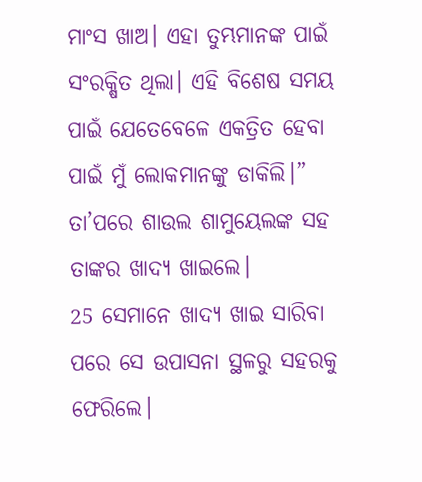ମାଂସ ଖାଅ। ଏହା ତୁମ୍ଭମାନଙ୍କ ପାଇଁ ସଂରକ୍ଷିତ ଥିଲା। ଏହି ବିଶେଷ ସମୟ ପାଇଁ ଯେତେବେଳେ ଏକତ୍ରିତ ହେବା ପାଇଁ ମୁଁ ଲୋକମାନଙ୍କୁ ଡାକିଲି।” ତା’ପରେ ଶାଉଲ ଶାମୁୟେଲଙ୍କ ସହ ତାଙ୍କର ଖାଦ୍ୟ ଖାଇଲେ।
25 ସେମାନେ ଖାଦ୍ୟ ଖାଇ ସାରିବା ପରେ ସେ ଉପାସନା ସ୍ଥଳରୁ ସହରକୁ ଫେରିଲେ।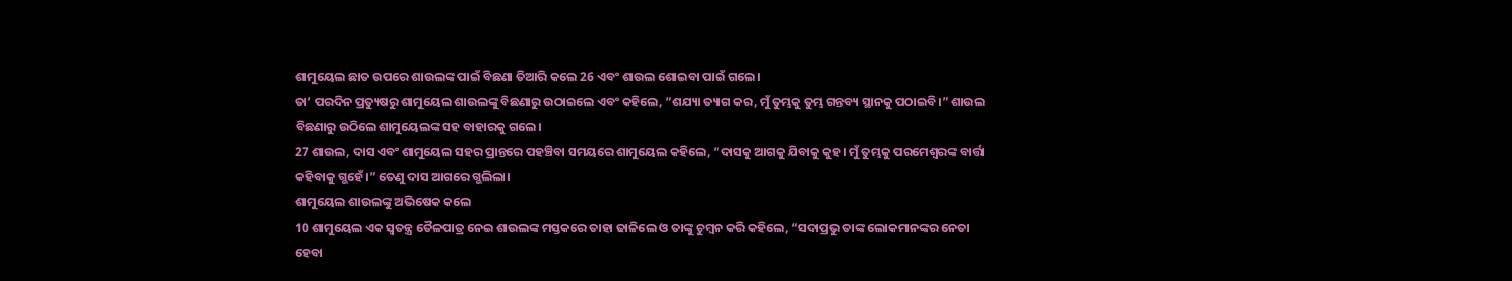ଶାମୁୟେଲ ଛାତ ଉପରେ ଶାଉଲଙ୍କ ପାଇଁ ବିଛଣା ତିଆରି କଲେ 26 ଏବଂ ଶାଉଲ ଶୋଇବା ପାଇଁ ଗଲେ।
ତା’ ପରଦିନ ପ୍ରତ୍ୟୁଷରୁ ଶାମୁୟେଲ ଶାଉଲଙ୍କୁ ବିଛଣାରୁ ଉଠାଇଲେ ଏବଂ କହିଲେ, “ଶଯ୍ୟା ତ୍ୟାଗ କର, ମୁଁ ତୁମ୍ଭକୁ ତୁମ୍ଭ ଗନ୍ତବ୍ୟ ସ୍ଥାନକୁ ପଠାଇବି।” ଶାଉଲ ବିଛଣାରୁ ଉଠିଲେ ଶାମୁୟେଲଙ୍କ ସହ ବାହାରକୁ ଗଲେ।
27 ଶାଉଲ, ଦାସ ଏବଂ ଶାମୁୟେଲ ସହର ପ୍ରାନ୍ତରେ ପହଞ୍ଚିବା ସମୟରେ ଶାମୁୟେଲ କହିଲେ, “ଦାସକୁ ଆଗକୁ ଯିବାକୁ କୁହ। ମୁଁ ତୁମ୍ଭକୁ ପରମେଶ୍ୱରଙ୍କ ବାର୍ତ୍ତା କହିବାକୁ ଗ୍ଭହେଁ।” ତେଣୁ ଦାସ ଆଗରେ ଗ୍ଭଲିଲା।
ଶାମୁୟେଲ ଶାଉଲଙ୍କୁ ଅଭିଷେକ କଲେ
10 ଶାମୁୟେଲ ଏକ ସ୍ୱତନ୍ତ୍ର ତୈଳପାତ୍ର ନେଇ ଶାଉଲଙ୍କ ମସ୍ତକରେ ତାହା ଢାଳିଲେ ଓ ତାଙ୍କୁ ଚୁମ୍ବନ କରି କହିଲେ, “ସଦାପ୍ରଭୁ ତାଙ୍କ ଲୋକମାନଙ୍କର ନେତା ହେବା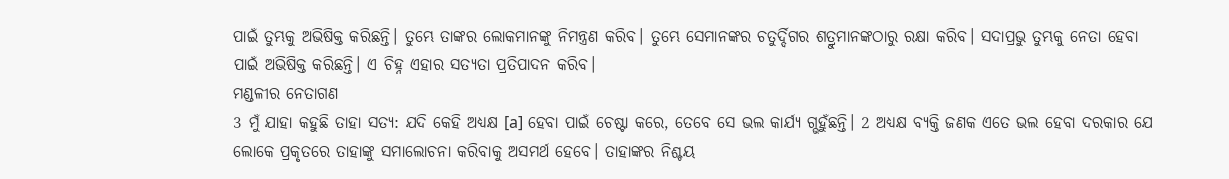ପାଇଁ ତୁମ୍ଭକୁ ଅଭିଷିକ୍ତ କରିଛନ୍ତି। ତୁମ୍ଭେ ତାଙ୍କର ଲୋକମାନଙ୍କୁ ନିମନ୍ତ୍ରଣ କରିବ। ତୁମ୍ଭେ ସେମାନଙ୍କର ଚତୁର୍ଦ୍ଦିଗର ଶତ୍ରୁମାନଙ୍କଠାରୁ ରକ୍ଷା କରିବ। ସଦାପ୍ରଭୁ ତୁମ୍ଭକୁ ନେତା ହେବା ପାଇଁ ଅଭିଷିକ୍ତ କରିଛନ୍ତି। ଏ ଚିହ୍ନ ଏହାର ସତ୍ୟତା ପ୍ରତିପାଦନ କରିବ।
ମଣ୍ଡଳୀର ନେତାଗଣ
3 ମୁଁ ଯାହା କହୁଛି ତାହା ସତ୍ୟ: ଯଦି କେହି ଅଧ୍ୟକ୍ଷ [a] ହେବା ପାଇଁ ଚେଷ୍ଟା କରେ, ତେବେ ସେ ଭଲ କାର୍ଯ୍ୟ ଗ୍ଭହୁଁଛନ୍ତି। 2 ଅଧ୍ୟକ୍ଷ ବ୍ୟକ୍ତି ଜଣକ ଏତେ ଭଲ ହେବା ଦରକାର ଯେ ଲୋକେ ପ୍ରକୃତରେ ତାହାଙ୍କୁ ସମାଲୋଚନା କରିବାକୁ ଅସମର୍ଥ ହେବେ। ତାହାଙ୍କର ନିଶ୍ଚୟ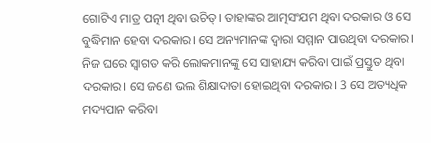ଗୋଟିଏ ମାତ୍ର ପତ୍ନୀ ଥିବା ଉଚିତ୍। ତାହାଙ୍କର ଆତ୍ମସଂଯମ ଥିବା ଦରକାର ଓ ସେ ବୁଦ୍ଧିମାନ ହେବା ଦରକାର। ସେ ଅନ୍ୟମାନଙ୍କ ଦ୍ୱାରା ସମ୍ମାନ ପାଉଥିବା ଦରକାର। ନିଜ ଘରେ ସ୍ୱାଗତ କରି ଲୋକମାନଙ୍କୁ ସେ ସାହାଯ୍ୟ କରିବା ପାଇଁ ପ୍ରସ୍ତୁତ ଥିବା ଦରକାର। ସେ ଜଣେ ଭଲ ଶିକ୍ଷାଦାତା ହୋଇଥିବା ଦରକାର। 3 ସେ ଅତ୍ୟଧିକ ମଦ୍ୟପାନ କରିବା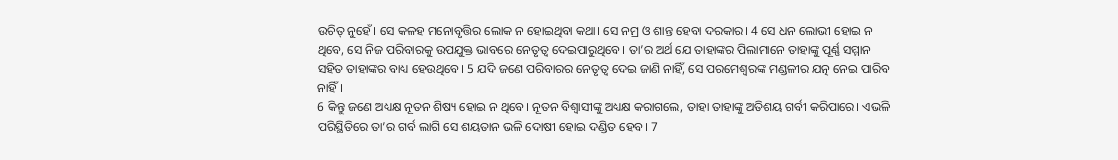ଉଚିତ୍ ନୁହେଁ। ସେ କଳହ ମନୋବୃତ୍ତିର ଲୋକ ନ ହୋଇଥିବା କଥା। ସେ ନମ୍ର ଓ ଶାନ୍ତ ହେବା ଦରକାର। 4 ସେ ଧନ ଲୋଭୀ ହୋଇ ନ ଥିବେ, ସେ ନିଜ ପରିବାରକୁ ଉପଯୁକ୍ତ ଭାବରେ ନେତୃତ୍ୱ ଦେଇପାରୁଥିବେ। ତା’ର ଅର୍ଥ ଯେ ତାହାଙ୍କର ପିଲାମାନେ ତାହାଙ୍କୁ ପୂର୍ଣ୍ଣ ସମ୍ମାନ ସହିତ ତାହାଙ୍କର ବାଧ୍ୟ ହେଉଥିବେ। 5 ଯଦି ଜଣେ ପରିବାରର ନେତୃତ୍ୱ ଦେଇ ଜାଣି ନାହିଁ, ସେ ପରମେଶ୍ୱରଙ୍କ ମଣ୍ଡଳୀର ଯତ୍ନ ନେଇ ପାରିବ ନାହିଁ।
6 କିନ୍ତୁ ଜଣେ ଅଧ୍ୟକ୍ଷ ନୂତନ ଶିଷ୍ୟ ହୋଇ ନ ଥିବେ। ନୂତନ ବିଶ୍ୱାସୀଙ୍କୁ ଅଧ୍ୟକ୍ଷ କରାଗଲେ, ତାହା ତାହାଙ୍କୁ ଅତିଶୟ ଗର୍ବୀ କରିପାରେ। ଏଭଳି ପରିସ୍ଥିତିରେ ତା’ର ଗର୍ବ ଲାଗି ସେ ଶୟତାନ ଭଳି ଦୋଷୀ ହୋଇ ଦଣ୍ଡିତ ହେବ। 7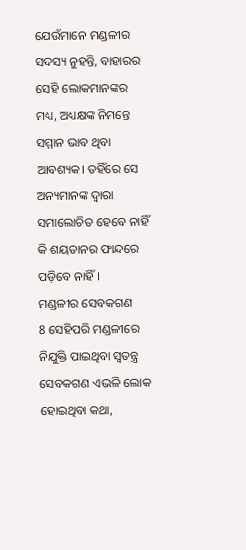ଯେଉଁମାନେ ମଣ୍ଡଳୀର ସଦସ୍ୟ ନୁହନ୍ତି, ବାହାରର ସେହି ଲୋକମାନଙ୍କର ମଧ୍ୟ, ଅଧ୍ୟକ୍ଷଙ୍କ ନିମନ୍ତେ ସମ୍ମାନ ଭାବ ଥିବା ଆବଶ୍ୟକ। ତହିଁରେ ସେ ଅନ୍ୟମାନଙ୍କ ଦ୍ୱାରା ସମାଲୋଚିତ ହେବେ ନାହିଁ କି ଶୟତାନର ଫାନ୍ଦରେ ପଡ଼ିବେ ନାହିଁ।
ମଣ୍ଡଳୀର ସେବକଗଣ
8 ସେହିପରି ମଣ୍ଡଳୀରେ ନିଯୁକ୍ତି ପାଇଥିବା ସ୍ୱତନ୍ତ୍ର ସେବକଗଣ ଏଭଳି ଲୋକ ହୋଇଥିବା କଥା,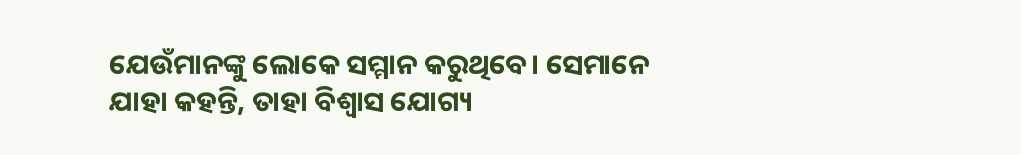ଯେଉଁମାନଙ୍କୁ ଲୋକେ ସମ୍ମାନ କରୁଥିବେ। ସେମାନେ ଯାହା କହନ୍ତି, ତାହା ବିଶ୍ୱାସ ଯୋଗ୍ୟ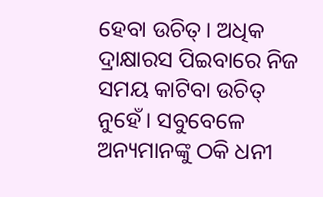ହେବା ଉଚିତ୍। ଅଧିକ ଦ୍ରାକ୍ଷାରସ ପିଇବାରେ ନିଜ ସମୟ କାଟିବା ଉଚିତ୍ ନୁହେଁ। ସବୁବେଳେ ଅନ୍ୟମାନଙ୍କୁ ଠକି ଧନୀ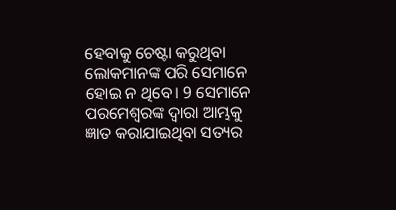ହେବାକୁ ଚେଷ୍ଟା କରୁଥିବା ଲୋକମାନଙ୍କ ପରି ସେମାନେ ହୋଇ ନ ଥିବେ। 9 ସେମାନେ ପରମେଶ୍ୱରଙ୍କ ଦ୍ୱାରା ଆମ୍ଭକୁ ଜ୍ଞାତ କରାଯାଇଥିବା ସତ୍ୟର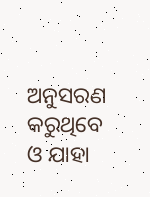ଅନୁସରଣ କରୁଥିବେ ଓ ଯାହା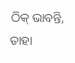ଠିକ୍ ଭାବନ୍ତି, ତାହା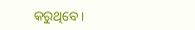କରୁଥିବେ।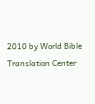2010 by World Bible Translation Center